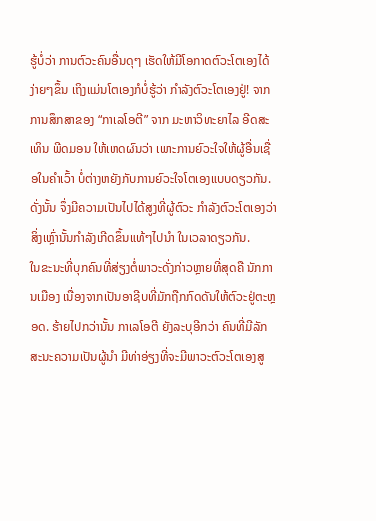ຮູ້ບໍ່ວ່າ ການຕົວະຄົນອື່ນດຸໆ ເຮັດໃຫ້ມີໂອກາດຕົວະໂຕເອງໄດ້ງ່າຍໆຂຶ້ນ ເຖິງແມ່ນໂຕເອງກໍບໍ່ຮູ້ວ່າ ກຳລັງຕົວະໂຕເອງຢູ່! ຈາກການສຶກສາຂອງ “ກາເລໂອຕີ” ຈາກ ມະຫາວິທະຍາໄລ ອີດສະເທິນ ພີດມອນ ໃຫ້ເຫດຜົນວ່າ ເພາະການຍົວະໃຈໃຫ້ຜູ້ອື່ນເຊື່ອໃນຄຳເວົ້າ ບໍ່ຕ່າງຫຍັງກັບການຍົວະໃຈໂຕເອງແບບດຽວກັນ. ດັ່ງນັ້ນ ຈຶ່ງມີຄວາມເປັນໄປໄດ້ສູງທີ່ຜູ້ຕົວະ ກຳລັງຕົວະໂຕເອງວ່າ ສິ່ງເຫຼົ່ານັ້ນກຳລັງເກີດຂຶ້ນແທ້ໆໄປນຳ ໃນເວລາດຽວກັນ.
ໃນຂະນະທີ່ບຸກຄົນທີ່ສ່ຽງຕໍ່ພາວະດັ່ງກ່າວຫຼາຍທີ່ສຸດຄື ນັກການເມືອງ ເນື່ອງຈາກເປັນອາຊີບທີ່ມັກຖືກກົດດັນໃຫ້ຕົວະຢູ່ຕະຫຼອດ. ຮ້າຍໄປກວ່ານັ້ນ ກາເລໂອຕີ ຍັງລະບຸອີກວ່າ ຄົນທີ່ມີລັກສະນະຄວາມເປັນຜູ້ນຳ ມີທ່າອ່ຽງທີ່ຈະມີພາວະຕົວະໂຕເອງສູ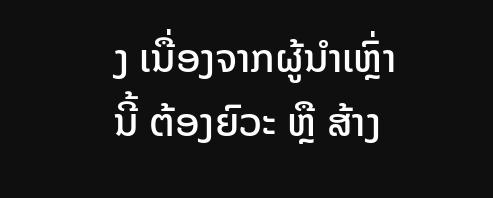ງ ເນື່ອງຈາກຜູ້ນຳເຫຼົ່ານີ້ ຕ້ອງຍົວະ ຫຼື ສ້າງ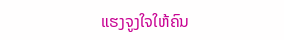ແຮງຈູງໃຈໃຫ້ຄົນ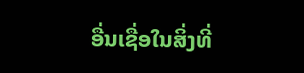ອື່ນເຊື່ອໃນສິ່ງທີ່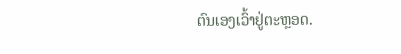ຕົນເອງເວົ້າຢູ່ຕະຫຼອດ.